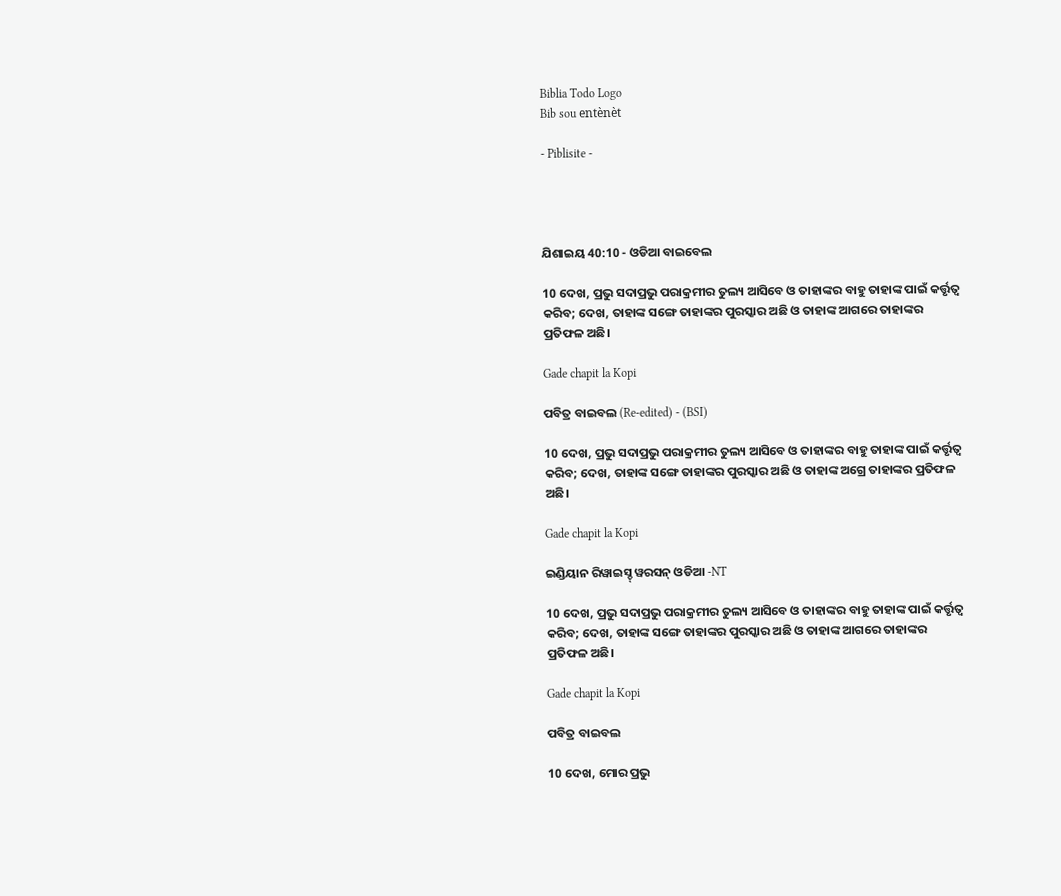Biblia Todo Logo
Bib sou entènèt

- Piblisite -




ଯିଶାଇୟ 40:10 - ଓଡିଆ ବାଇବେଲ

10 ଦେଖ, ପ୍ରଭୁ ସଦାପ୍ରଭୁ ପରାକ୍ରମୀର ତୁଲ୍ୟ ଆସିବେ ଓ ତାହାଙ୍କର ବାହୁ ତାହାଙ୍କ ପାଇଁ କର୍ତ୍ତୃତ୍ୱ କରିବ; ଦେଖ, ତାହାଙ୍କ ସଙ୍ଗେ ତାହାଙ୍କର ପୁରସ୍କାର ଅଛି ଓ ତାହାଙ୍କ ଆଗରେ ତାହାଙ୍କର ପ୍ରତିଫଳ ଅଛି।

Gade chapit la Kopi

ପବିତ୍ର ବାଇବଲ (Re-edited) - (BSI)

10 ଦେଖ, ପ୍ରଭୁ ସଦାପ୍ରଭୁ ପରାକ୍ରମୀର ତୁଲ୍ୟ ଆସିବେ ଓ ତାହାଙ୍କର ବାହୁ ତାହାଙ୍କ ପାଇଁ କର୍ତ୍ତୃତ୍ଵ କରିବ; ଦେଖ, ତାହାଙ୍କ ସଙ୍ଗେ ତାହାଙ୍କର ପୁରସ୍କାର ଅଛି ଓ ତାହାଙ୍କ ଅଗ୍ରେ ତାହାଙ୍କର ପ୍ରତିଫଳ ଅଛି।

Gade chapit la Kopi

ଇଣ୍ଡିୟାନ ରିୱାଇସ୍ଡ୍ ୱରସନ୍ ଓଡିଆ -NT

10 ଦେଖ, ପ୍ରଭୁ ସଦାପ୍ରଭୁ ପରାକ୍ରମୀର ତୁଲ୍ୟ ଆସିବେ ଓ ତାହାଙ୍କର ବାହୁ ତାହାଙ୍କ ପାଇଁ କର୍ତ୍ତୃତ୍ୱ କରିବ; ଦେଖ, ତାହାଙ୍କ ସଙ୍ଗେ ତାହାଙ୍କର ପୁରସ୍କାର ଅଛି ଓ ତାହାଙ୍କ ଆଗରେ ତାହାଙ୍କର ପ୍ରତିଫଳ ଅଛି।

Gade chapit la Kopi

ପବିତ୍ର ବାଇବଲ

10 ଦେଖ, ମୋର ପ୍ରଭୁ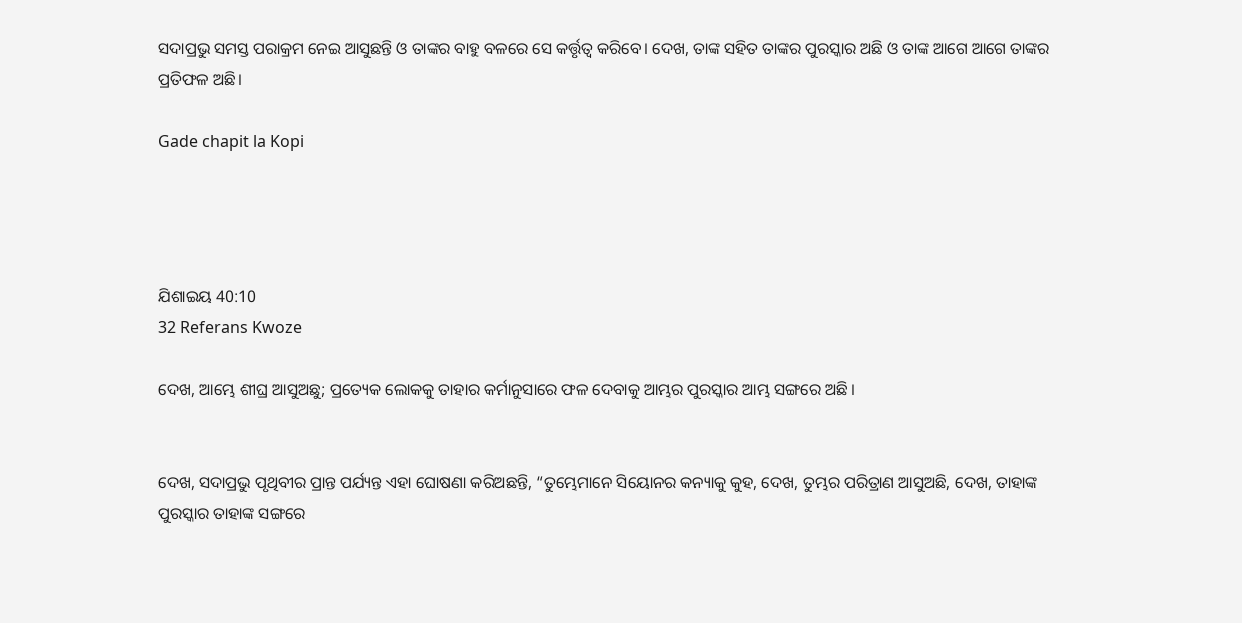ସଦାପ୍ରଭୁ ସମସ୍ତ ପରାକ୍ରମ ନେଇ ଆସୁଛନ୍ତି ଓ ତାଙ୍କର ବାହୁ ବଳରେ ସେ କର୍ତ୍ତୃତ୍ୱ କରିବେ। ଦେଖ, ତାଙ୍କ ସହିତ ତାଙ୍କର ପୁରସ୍କାର ଅଛି ଓ ତାଙ୍କ ଆଗେ ଆଗେ ତାଙ୍କର ପ୍ରତିଫଳ ଅଛି।

Gade chapit la Kopi




ଯିଶାଇୟ 40:10
32 Referans Kwoze

ଦେଖ, ଆମ୍ଭେ ଶୀଘ୍ର ଆସୁଅଛୁ; ପ୍ରତ୍ୟେକ ଲୋକକୁ ତାହାର କର୍ମାନୁସାରେ ଫଳ ଦେବାକୁ ଆମ୍ଭର ପୁରସ୍କାର ଆମ୍ଭ ସଙ୍ଗରେ ଅଛି ।


ଦେଖ, ସଦାପ୍ରଭୁ ପୃଥିବୀର ପ୍ରାନ୍ତ ପର୍ଯ୍ୟନ୍ତ ଏହା ଘୋଷଣା କରିଅଛନ୍ତି, “ତୁମ୍ଭେମାନେ ସିୟୋନର କନ୍ୟାକୁ କୁହ, ଦେଖ, ତୁମ୍ଭର ପରିତ୍ରାଣ ଆସୁଅଛି, ଦେଖ, ତାହାଙ୍କ ପୁରସ୍କାର ତାହାଙ୍କ ସଙ୍ଗରେ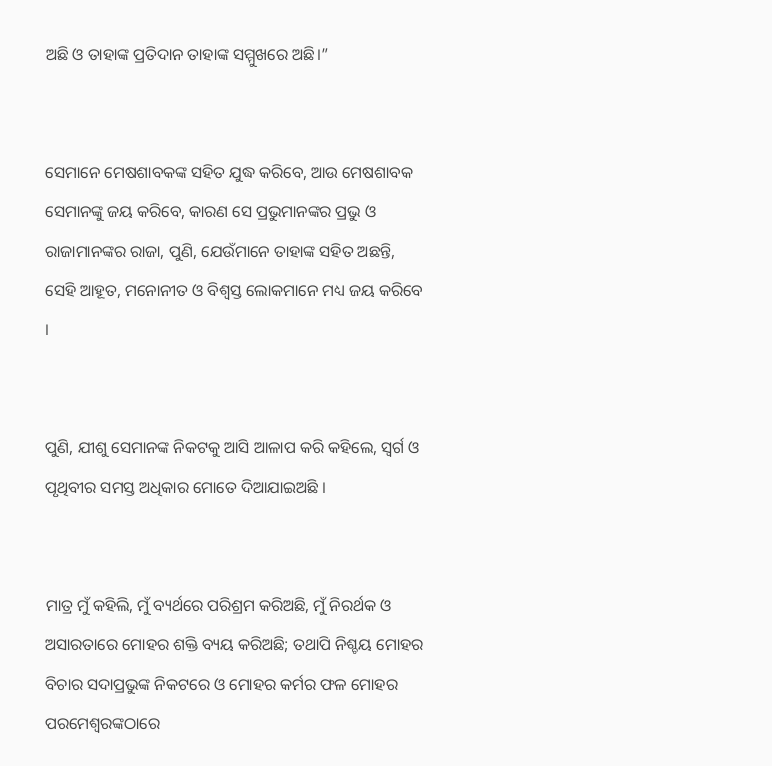ଅଛି ଓ ତାହାଙ୍କ ପ୍ରତିଦାନ ତାହାଙ୍କ ସମ୍ମୁଖରେ ଅଛି।”


ସେମାନେ ମେଷଶାବକଙ୍କ ସହିତ ଯୁଦ୍ଧ କରିବେ, ଆଉ ମେଷଶାବକ ସେମାନଙ୍କୁ ଜୟ କରିବେ, କାରଣ ସେ ପ୍ରଭୁମାନଙ୍କର ପ୍ରଭୁ ଓ ରାଜାମାନଙ୍କର ରାଜା, ପୁଣି, ଯେଉଁମାନେ ତାହାଙ୍କ ସହିତ ଅଛନ୍ତି, ସେହି ଆହୂତ, ମନୋନୀତ ଓ ବିଶ୍ୱସ୍ତ ଲୋକମାନେ ମଧ୍ୟ ଜୟ କରିବେ ।


ପୁଣି, ଯୀଶୁ ସେମାନଙ୍କ ନିକଟକୁ ଆସି ଆଳାପ କରି କହିଲେ, ସ୍ୱର୍ଗ ଓ ପୃଥିବୀର ସମସ୍ତ ଅଧିକାର ମୋତେ ଦିଆଯାଇଅଛି ।


ମାତ୍ର ମୁଁ କହିଲି, ମୁଁ ବ୍ୟର୍ଥରେ ପରିଶ୍ରମ କରିଅଛି, ମୁଁ ନିରର୍ଥକ ଓ ଅସାରତାରେ ମୋହର ଶକ୍ତି ବ୍ୟୟ କରିଅଛି; ତଥାପି ନିଶ୍ଚୟ ମୋହର ବିଚାର ସଦାପ୍ରଭୁଙ୍କ ନିକଟରେ ଓ ମୋହର କର୍ମର ଫଳ ମୋହର ପରମେଶ୍ୱରଙ୍କଠାରେ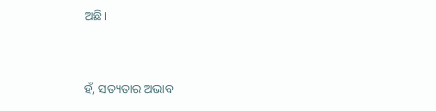ଅଛି।


ହଁ, ସତ୍ୟତାର ଅଭାବ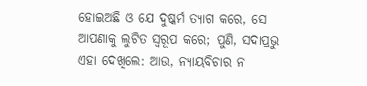ହୋଇଅଛି ଓ ଯେ ଦୁଷ୍କର୍ମ ତ୍ୟାଗ କରେ, ସେ ଆପଣାକୁ ଲୁଟିତ ସ୍ୱରୂପ କରେ; ପୁଣି, ସଦାପ୍ରଭୁ ଏହା ଦେଖିଲେ: ଆଉ, ନ୍ୟାୟବିଚାର ନ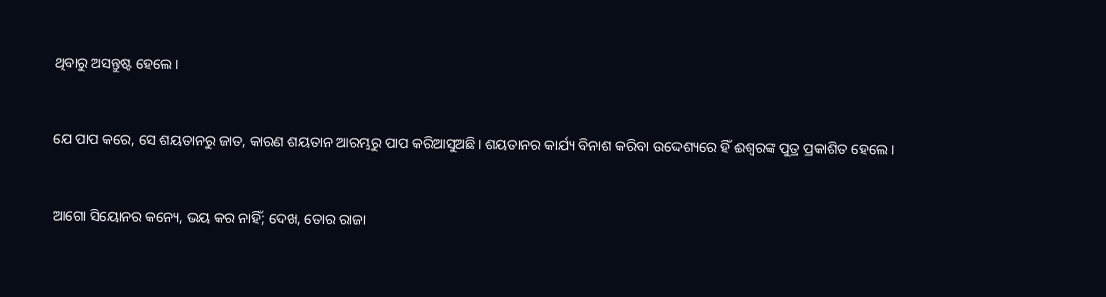ଥିବାରୁ ଅସନ୍ତୁଷ୍ଟ ହେଲେ।


ଯେ ପାପ କରେ, ସେ ଶୟତାନରୁ ଜାତ, କାରଣ ଶୟତାନ ଆରମ୍ଭରୁ ପାପ କରିଆସୁଅଛି। ଶୟତାନର କାର୍ଯ୍ୟ ବିନାଶ କରିବା ଉଦ୍ଦେଶ୍ୟରେ ହିଁ ଈଶ୍ୱରଙ୍କ ପୁତ୍ର ପ୍ରକାଶିତ ହେଲେ ।


ଆଗୋ ସିୟୋନର କନ୍ୟେ, ଭୟ କର ନାହିଁ; ଦେଖ, ତୋର ରାଜା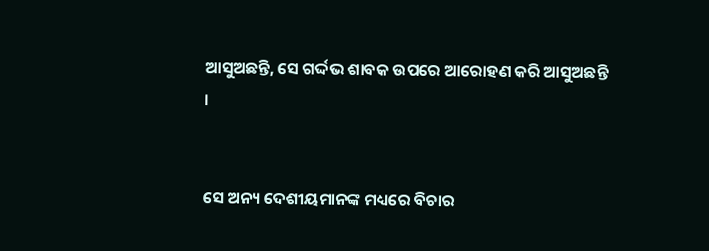ଆସୁଅଛନ୍ତି, ସେ ଗର୍ଦ୍ଦଭ ଶାବକ ଉପରେ ଆରୋହଣ କରି ଆସୁଅଛନ୍ତି ।


ସେ ଅନ୍ୟ ଦେଶୀୟମାନଙ୍କ ମଧ୍ୟରେ ବିଚାର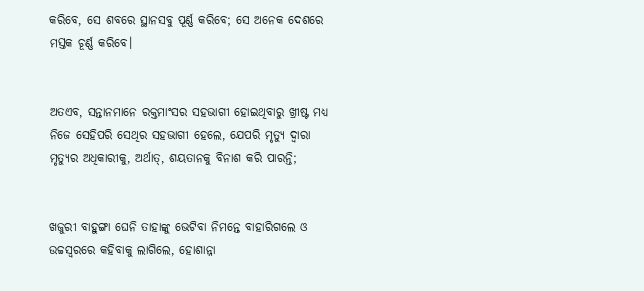କରିବେ, ସେ ଶବରେ ସ୍ଥାନସବୁ ପୂର୍ଣ୍ଣ କରିବେ; ସେ ଅନେକ ଦେଶରେ ମସ୍ତକ ଚୂର୍ଣ୍ଣ କରିବେ।


ଅତଏବ, ସନ୍ତାନମାନେ ରକ୍ତମାଂସର ସହଭାଗୀ ହୋଇଥିବାରୁ ଖ୍ରୀଷ୍ଟ ମଧ୍ୟ ନିଜେ ସେହିପରି ସେଥିର ସହଭାଗୀ ହେଲେ, ଯେପରି ମୃତ୍ୟୁ ଦ୍ୱାରା ମୃତ୍ୟୁର ଅଧିକାରୀକୁ, ଅର୍ଥାତ୍‍, ଶୟତାନକୁ ବିନାଶ କରି ପାରନ୍ତି;


ଖଜୁରୀ ବାହୁଙ୍ଗା ଘେନି ତାହାଙ୍କୁ ଭେଟିବା ନିମନ୍ତେ ବାହାରିଗଲେ ଓ ଉଚ୍ଚସ୍ୱରରେ କହିବାକୁ ଲାଗିଲେ, ହୋଶାନ୍ନା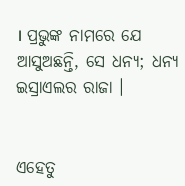। ପ୍ରଭୁଙ୍କ ନାମରେ ଯେ ଆସୁଅଛନ୍ତି, ସେ ଧନ୍ୟ; ଧନ୍ୟ ଇସ୍ରାଏଲର ରାଜା ।


ଏହେତୁ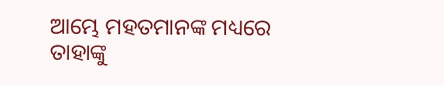ଆମ୍ଭେ ମହତମାନଙ୍କ ମଧ୍ୟରେ ତାହାଙ୍କୁ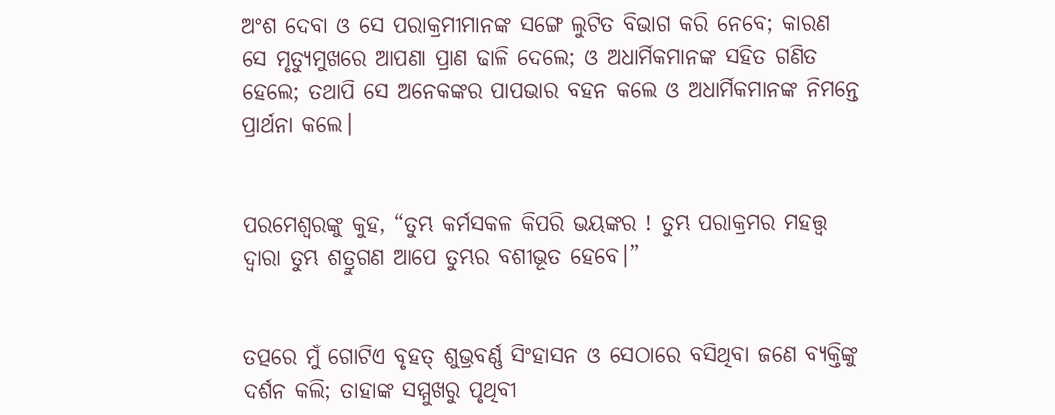ଅଂଶ ଦେବା ଓ ସେ ପରାକ୍ରମୀମାନଙ୍କ ସଙ୍ଗେ ଲୁଟିତ ବିଭାଗ କରି ନେବେ; କାରଣ ସେ ମୃତ୍ୟୁମୁଖରେ ଆପଣା ପ୍ରାଣ ଢାଳି ଦେଲେ; ଓ ଅଧାର୍ମିକମାନଙ୍କ ସହିତ ଗଣିତ ହେଲେ; ତଥାପି ସେ ଅନେକଙ୍କର ପାପଭାର ବହନ କଲେ ଓ ଅଧାର୍ମିକମାନଙ୍କ ନିମନ୍ତେ ପ୍ରାର୍ଥନା କଲେ।


ପରମେଶ୍ୱରଙ୍କୁ କୁହ, “ତୁମ୍ଭ କର୍ମସକଳ କିପରି ଭୟଙ୍କର ! ତୁମ୍ଭ ପରାକ୍ରମର ମହତ୍ତ୍ୱ ଦ୍ୱାରା ତୁମ୍ଭ ଶତ୍ରୁଗଣ ଆପେ ତୁମ୍ଭର ବଶୀଭୂତ ହେବେ।”


ତତ୍ପରେ ମୁଁ ଗୋଟିଏ ବୃହତ୍ ଶୁଭ୍ରବର୍ଣ୍ଣ ସିଂହାସନ ଓ ସେଠାରେ ବସିଥିବା ଜଣେ ବ୍ୟକ୍ତିଙ୍କୁ ଦର୍ଶନ କଲି; ତାହାଙ୍କ ସମ୍ମୁଖରୁ ପୃଥିବୀ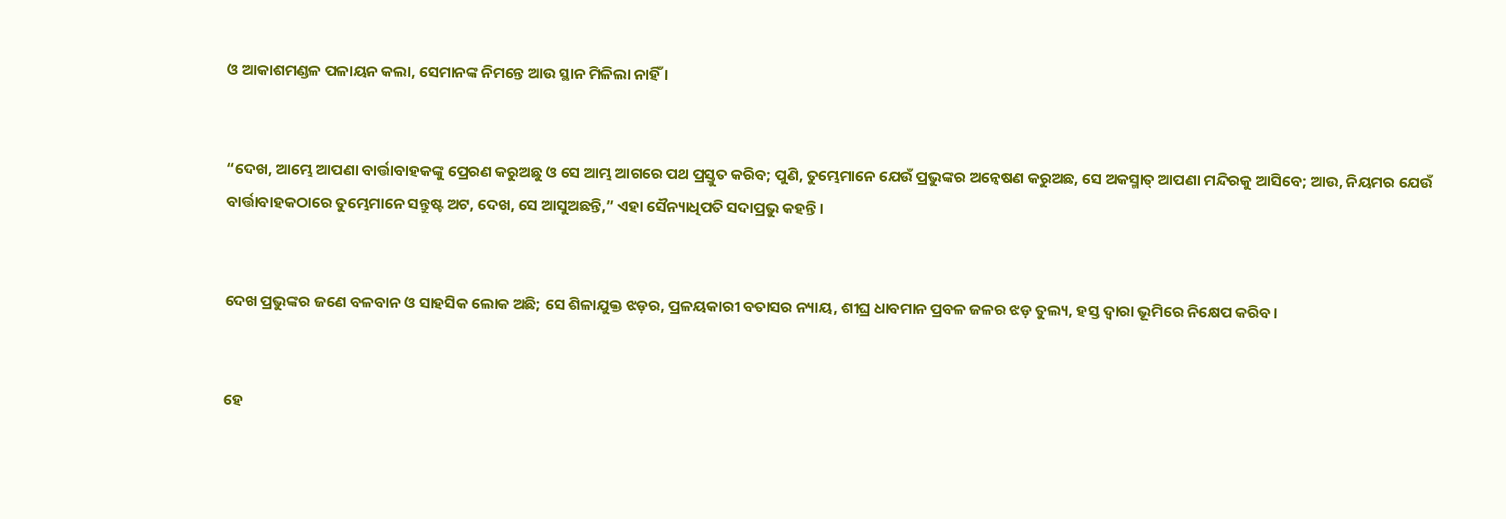ଓ ଆକାଶମଣ୍ଡଳ ପଳାୟନ କଲା, ସେମାନଙ୍କ ନିମନ୍ତେ ଆଉ ସ୍ଥାନ ମିଳିଲା ନାହିଁ ।


“ଦେଖ, ଆମ୍ଭେ ଆପଣା ବାର୍ତ୍ତାବାହକଙ୍କୁ ପ୍ରେରଣ କରୁଅଛୁ ଓ ସେ ଆମ୍ଭ ଆଗରେ ପଥ ପ୍ରସ୍ତୁତ କରିବ; ପୁଣି, ତୁମ୍ଭେମାନେ ଯେଉଁ ପ୍ରଭୁଙ୍କର ଅନ୍ୱେଷଣ କରୁଅଛ, ସେ ଅକସ୍ମାତ୍‍ ଆପଣା ମନ୍ଦିରକୁ ଆସିବେ; ଆଉ, ନିୟମର ଯେଉଁ ବାର୍ତ୍ତାବାହକଠାରେ ତୁମ୍ଭେମାନେ ସନ୍ତୁଷ୍ଟ ଅଟ, ଦେଖ, ସେ ଆସୁଅଛନ୍ତି,” ଏହା ସୈନ୍ୟାଧିପତି ସଦାପ୍ରଭୁ କହନ୍ତି।


ଦେଖ ପ୍ରଭୁଙ୍କର ଜଣେ ବଳବାନ ଓ ସାହସିକ ଲୋକ ଅଛି; ସେ ଶିଳାଯୁକ୍ତ ଝଡ଼ର, ପ୍ରଳୟକାରୀ ବତାସର ନ୍ୟାୟ, ଶୀଘ୍ର ଧାବମାନ ପ୍ରବଳ ଜଳର ଝଡ଼ ତୁଲ୍ୟ, ହସ୍ତ ଦ୍ୱାରା ଭୂମିରେ ନିକ୍ଷେପ କରିବ।


ହେ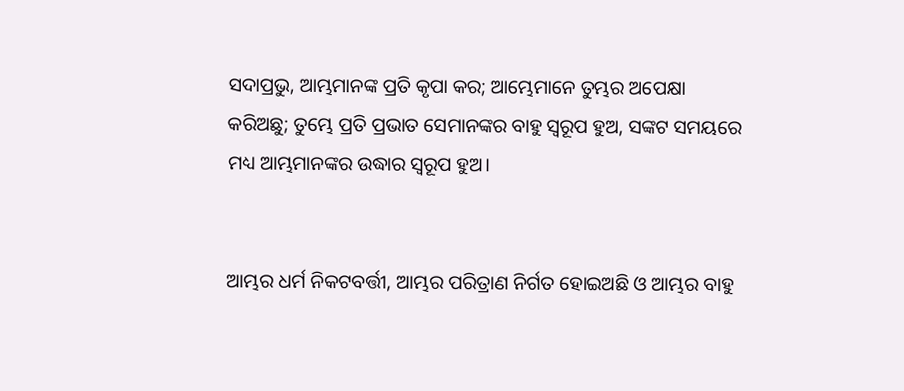ସଦାପ୍ରଭୁ, ଆମ୍ଭମାନଙ୍କ ପ୍ରତି କୃପା କର; ଆମ୍ଭେମାନେ ତୁମ୍ଭର ଅପେକ୍ଷା କରିଅଛୁ; ତୁମ୍ଭେ ପ୍ରତି ପ୍ରଭାତ ସେମାନଙ୍କର ବାହୁ ସ୍ୱରୂପ ହୁଅ, ସଙ୍କଟ ସମୟରେ ମଧ୍ୟ ଆମ୍ଭମାନଙ୍କର ଉଦ୍ଧାର ସ୍ୱରୂପ ହୁଅ।


ଆମ୍ଭର ଧର୍ମ ନିକଟବର୍ତ୍ତୀ, ଆମ୍ଭର ପରିତ୍ରାଣ ନିର୍ଗତ ହୋଇଅଛି ଓ ଆମ୍ଭର ବାହୁ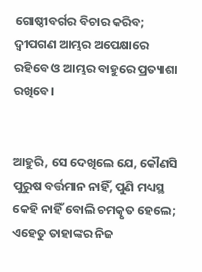ଗୋଷ୍ଠୀବର୍ଗର ବିଚାର କରିବ; ଦ୍ୱୀପଗଣ ଆମ୍ଭର ଅପେକ୍ଷାରେ ରହିବେ ଓ ଆମ୍ଭର ବାହୁରେ ପ୍ରତ୍ୟାଶା ରଖିବେ।


ଆହୁରି, ସେ ଦେଖିଲେ ଯେ, କୌଣସି ପୁରୁଷ ବର୍ତ୍ତମାନ ନାହିଁ, ପୁଣି ମଧ୍ୟସ୍ଥ କେହି ନାହିଁ ବୋଲି ଚମତ୍କୃତ ହେଲେ; ଏହେତୁ ତାହାଙ୍କର ନିଜ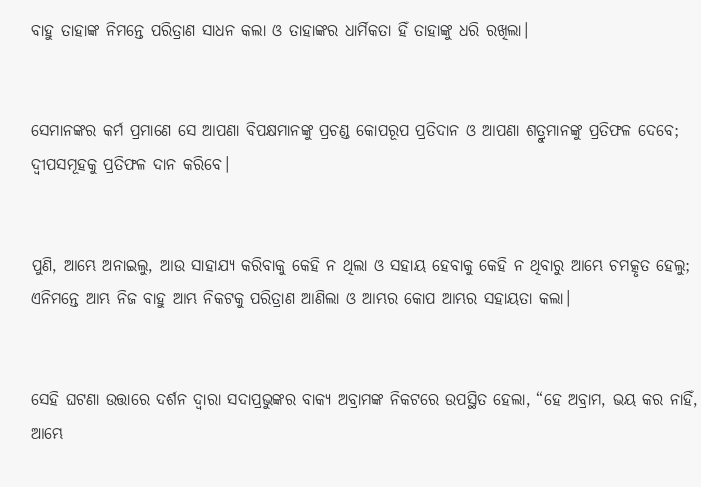ବାହୁ ତାହାଙ୍କ ନିମନ୍ତେ ପରିତ୍ରାଣ ସାଧନ କଲା ଓ ତାହାଙ୍କର ଧାର୍ମିକତା ହିଁ ତାହାଙ୍କୁ ଧରି ରଖିଲା।


ସେମାନଙ୍କର କର୍ମ ପ୍ରମାଣେ ସେ ଆପଣା ବିପକ୍ଷମାନଙ୍କୁ ପ୍ରଚଣ୍ଡ କୋପରୂପ ପ୍ରତିଦାନ ଓ ଆପଣା ଶତ୍ରୁମାନଙ୍କୁ ପ୍ରତିଫଳ ଦେବେ; ଦ୍ୱୀପସମୂହକୁ ପ୍ରତିଫଳ ଦାନ କରିବେ।


ପୁଣି, ଆମ୍ଭେ ଅନାଇଲୁ, ଆଉ ସାହାଯ୍ୟ କରିବାକୁ କେହି ନ ଥିଲା ଓ ସହାୟ ହେବାକୁ କେହି ନ ଥିବାରୁ ଆମ୍ଭେ ଚମତ୍କୃତ ହେଲୁ; ଏନିମନ୍ତେ ଆମ୍ଭ ନିଜ ବାହୁ ଆମ୍ଭ ନିକଟକୁ ପରିତ୍ରାଣ ଆଣିଲା ଓ ଆମ୍ଭର କୋପ ଆମ୍ଭର ସହାୟତା କଲା।


ସେହି ଘଟଣା ଉତ୍ତାରେ ଦର୍ଶନ ଦ୍ୱାରା ସଦାପ୍ରଭୁଙ୍କର ବାକ୍ୟ ଅବ୍ରାମଙ୍କ ନିକଟରେ ଉପସ୍ଥିତ ହେଲା, “ହେ ଅବ୍ରାମ, ଭୟ କର ନାହିଁ, ଆମ୍ଭେ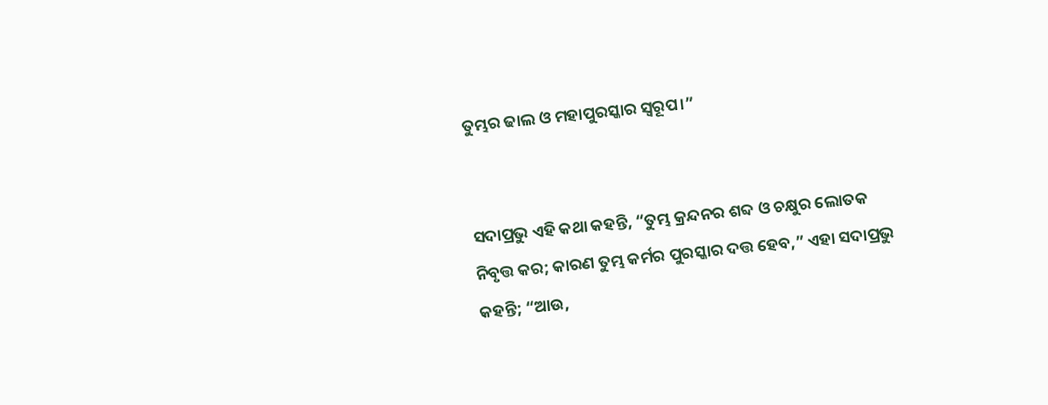ତୁମ୍ଭର ଢାଲ ଓ ମହାପୁରସ୍କାର ସ୍ୱରୂପ।”


ସଦାପ୍ରଭୁ ଏହି କଥା କହନ୍ତି, “ତୁମ୍ଭ କ୍ରନ୍ଦନର ଶବ୍ଦ ଓ ଚକ୍ଷୁର ଲୋତକ ନିବୃତ୍ତ କର; କାରଣ ତୁମ୍ଭ କର୍ମର ପୁରସ୍କାର ଦତ୍ତ ହେବ,” ଏହା ସଦାପ୍ରଭୁ କହନ୍ତି; “ଆଉ,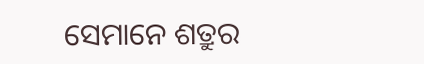ସେମାନେ ଶତ୍ରୁର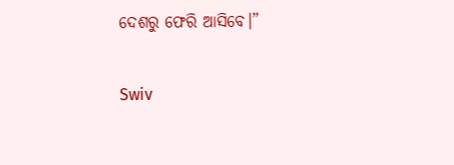ଦେଶରୁ ଫେରି ଆସିବେ।”


Swiv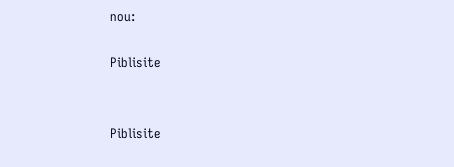nou:

Piblisite


Piblisite